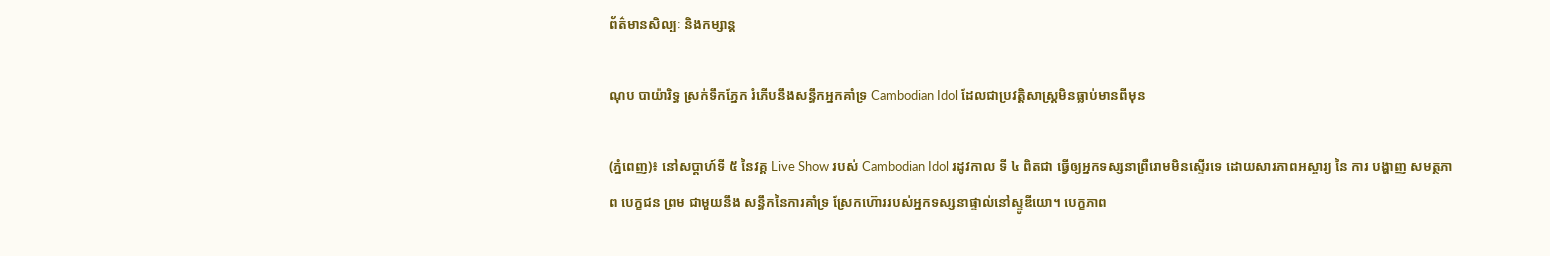ព័ត៌មានសិល្បៈ និងកម្សាន្ត

ណុប បាយ៉ារិទ្ធ ស្រក់ទឹកភ្នែក រំភើបនឹងសន្ធឹកអ្នកគាំទ្រ Cambodian Idol ដែលជាប្រវត្តិសាស្ត្រមិនធ្លាប់មានពីមុន

(ភ្នំពេញ)៖ នៅសប្ដាហ៍ទី ៥ នៃវគ្គ Live Show របស់ Cambodian Idol រដូវកាល ទី ៤ ពិតជា ធ្វើឲ្យអ្នកទស្សនាព្រឺរោមមិនស្ទើរទេ ដោយសារភាពអស្ចារ្យ នៃ ការ បង្ហាញ សមត្ថភាព បេក្ខជន ព្រម ជាមួយនឹង សន្ធឹកនៃការគាំទ្រ ស្រែកហ៊ោររបស់អ្នកទស្សនាផ្ទាល់នៅស្ទូឌីយោ។ បេក្ខភាព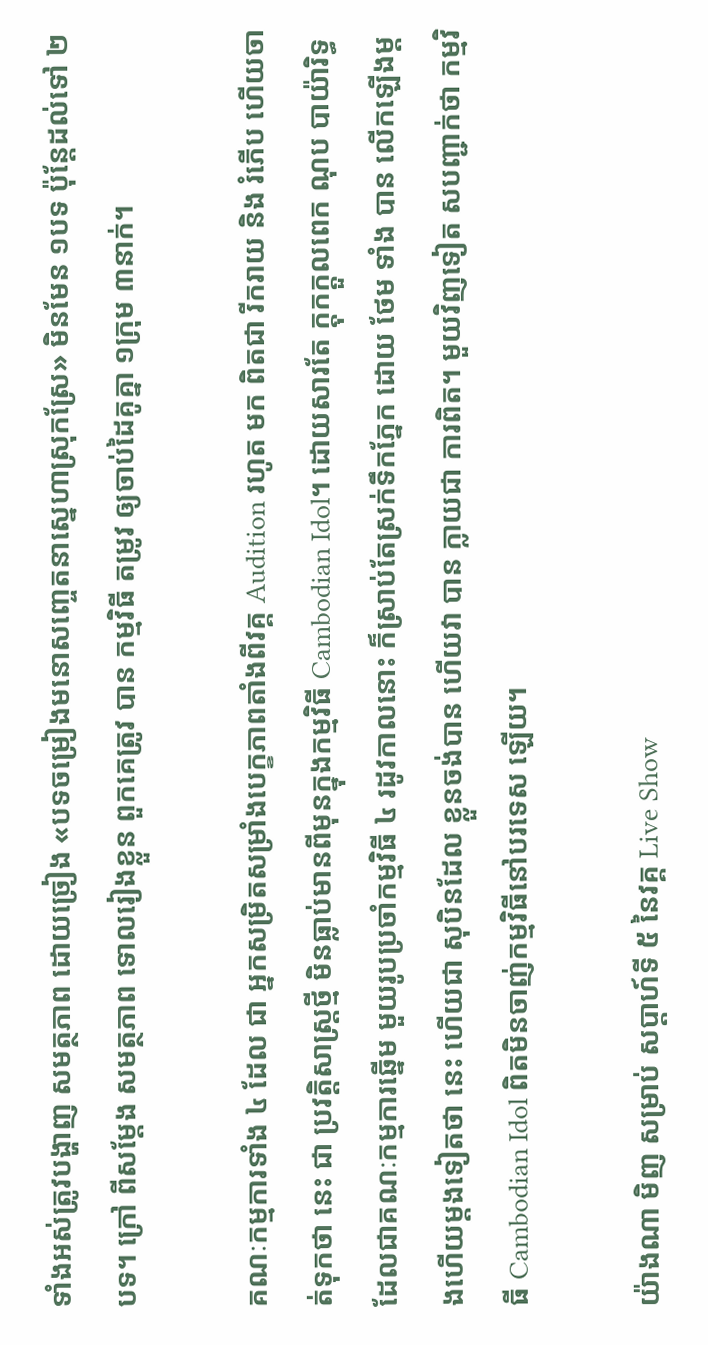ទាំងអស់ត្រូវបង្ហាញ សមត្ថភាព ដោយច្រៀង «បទចម្រៀងមនោសញ្ចេតនាស្នេហាស្រុកស្រែ» មិនមែន ១បទ ប៉ុន្តែដល់ទៅ ២បទ។ ក្រៅ ពីសម្ដែង សមត្ថភាព ទោលរៀងខ្លួន ពួកគេត្រូវ បាន កម្មវិធី តម្រូវ ឲ្យចាប់ដៃគូគ្នា ១ក្រុម ៣នាក់។

គណៈកម្មការទាំង ៤ ដែល ជា អ្នកសម្រិតសម្រាំងបេក្ខភាពតាំងពីវគ្គ Audition រហូត មក ពិតជា រីករាយ និង រំភើប ហើយចាត់ទុកថា នេះ ជា ប្រវត្តិសាស្ត្រថ្មី មិនធ្លាប់មានពីមុនក្នុងកម្មវិធី Cambodian Idol។ ដោយសារតែ ក្តុកក្ដួលពេក ណុប បាយ៉ារិទ្ធ ដែលជាគណៈកម្មការឆ្នើម មួយរូបប្រចាំកម្មវិធី ៤ រដូវកាលនោះ ក៏ស្រាប់តែស្រក់ទឹកភ្នែក ដោយ ថែម ទាំង បាន លើកឡើងម្ដងហើយម្ដងទៀតថា នេះ ហើយជា សុបិនដែល ខ្លួនចង់បាន ហើយវា បាន ក្លាយជា ការពិត។ មួយវិញទៀត សបញ្ជាក់ថា កម្មវិធី Cambodian Idol ពិតមិនចាញ់កម្មវិធីនៅបរទេស ឡើយ។

យ៉ាងណា មិញ សម្រាប់ សប្ដាហ៍ទី ៥ នៃវគ្គ Live Show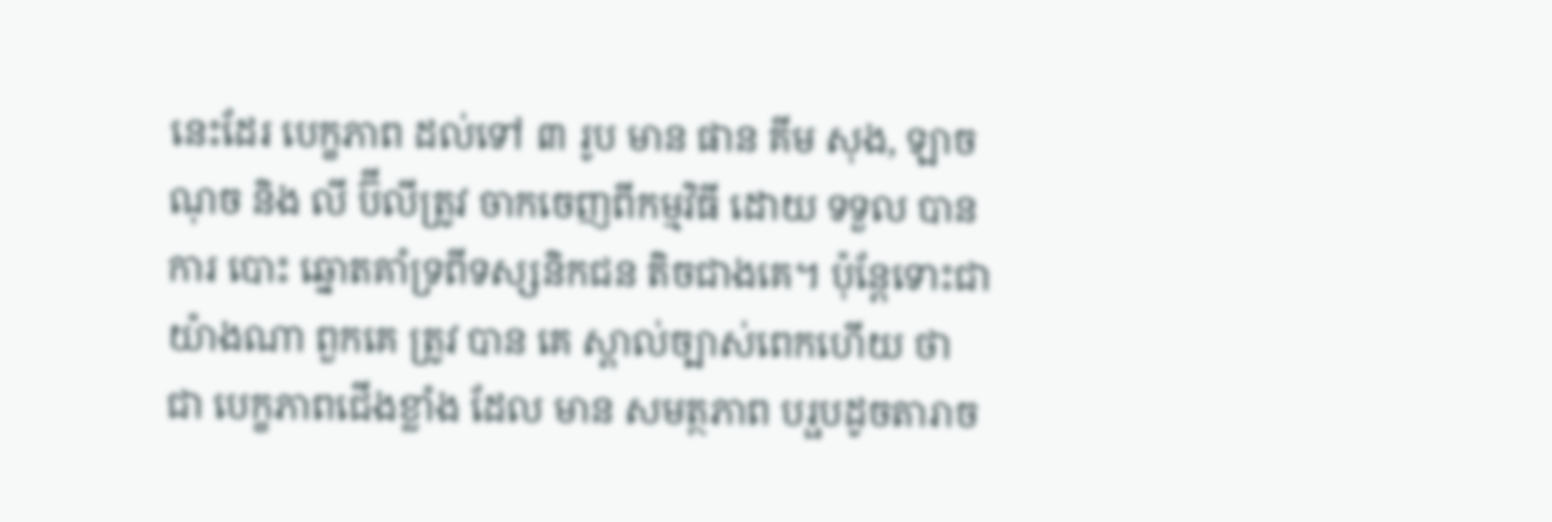នេះដែរ បេក្ខភាព ដល់ទៅ ៣ រូប មាន ផាន គីម សុង, ឡាច ណុច និង លី ប៊ីលីត្រូវ ចាកចេញពីកម្មវិធី ដោយ ទទួល បាន ការ បោះ ឆ្នោតគាំទ្រពីទស្សនិកជន តិចជាងគេ។ ប៉ុន្តែទោះជាយ៉ាងណា ពួកគេ ត្រូវ បាន គេ ស្គាល់ច្បាស់ពេកហើយ ថា ជា បេក្ខភាពជើងខ្លាំង ដែល មាន សមត្ថភាព បរ្ផបដូចតារាច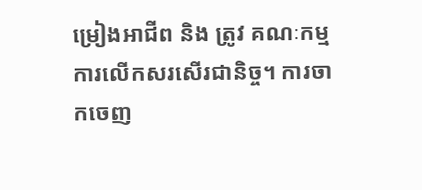ម្រៀងអាជីព និង ត្រូវ គណៈកម្មការលើកសរសើរជានិច្ច។ ការចាកចេញ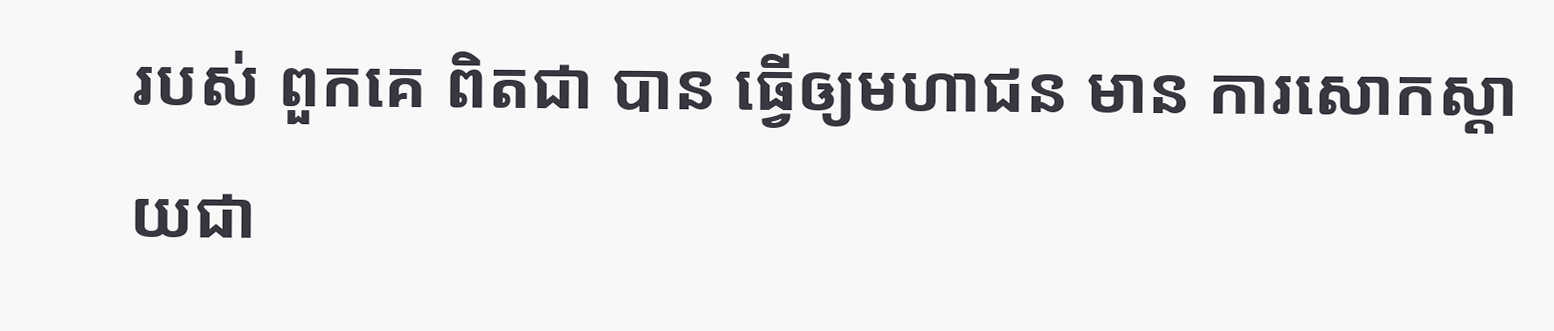របស់ ពួកគេ ពិតជា បាន ធ្វើឲ្យមហាជន មាន ការសោកស្ដាយជា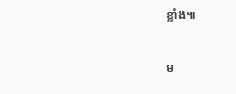ខ្លាំង៕

ម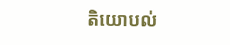តិយោបល់